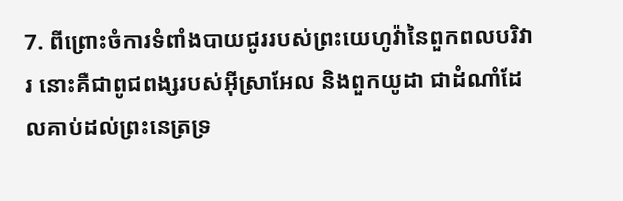7. ពីព្រោះចំការទំពាំងបាយជូររបស់ព្រះយេហូវ៉ានៃពួកពលបរិវារ នោះគឺជាពូជពង្សរបស់អ៊ីស្រាអែល និងពួកយូដា ជាដំណាំដែលគាប់ដល់ព្រះនេត្រទ្រ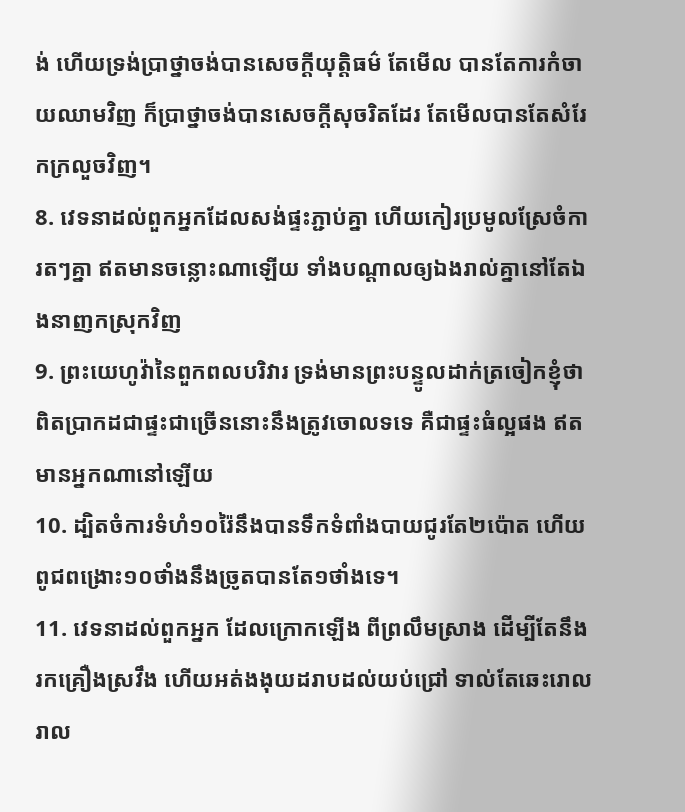ង់ ហើយទ្រង់ប្រាថ្នាចង់បានសេចក្ដីយុត្តិធម៌ តែមើល បានតែការកំចាយឈាមវិញ ក៏ប្រាថ្នាចង់បានសេចក្ដីសុចរិតដែរ តែមើលបានតែសំរែកក្រលួចវិញ។
8. វេទនាដល់ពួកអ្នកដែលសង់ផ្ទះភ្ជាប់គ្នា ហើយកៀរប្រមូលស្រែចំការតៗគ្នា ឥតមានចន្លោះណាឡើយ ទាំងបណ្តាលឲ្យឯងរាល់គ្នានៅតែឯងនាញកស្រុកវិញ
9. ព្រះយេហូវ៉ានៃពួកពលបរិវារ ទ្រង់មានព្រះបន្ទូលដាក់ត្រចៀកខ្ញុំថា ពិតប្រាកដជាផ្ទះជាច្រើននោះនឹងត្រូវចោលទទេ គឺជាផ្ទះធំល្អផង ឥតមានអ្នកណានៅឡើយ
10. ដ្បិតចំការទំហំ១០រ៉ៃនឹងបានទឹកទំពាំងបាយជូរតែ២ប៉ោត ហើយពូជពង្រោះ១០ថាំងនឹងច្រូតបានតែ១ថាំងទេ។
11. វេទនាដល់ពួកអ្នក ដែលក្រោកឡើង ពីព្រលឹមស្រាង ដើម្បីតែនឹងរកគ្រឿងស្រវឹង ហើយអត់ងងុយដរាបដល់យប់ជ្រៅ ទាល់តែឆេះរោលរាល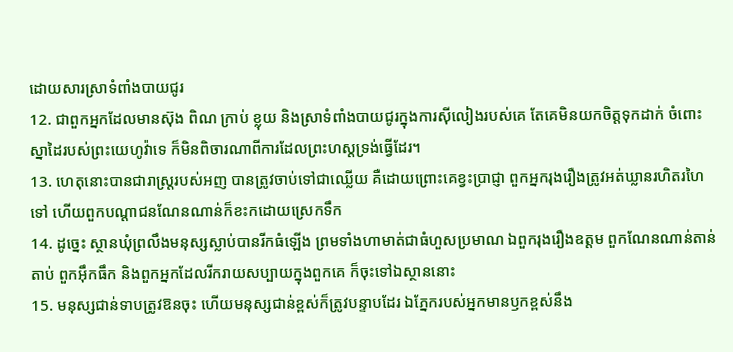ដោយសារស្រាទំពាំងបាយជូរ
12. ជាពួកអ្នកដែលមានស៊ុង ពិណ ក្រាប់ ខ្លុយ និងស្រាទំពាំងបាយជូរក្នុងការស៊ីលៀងរបស់គេ តែគេមិនយកចិត្តទុកដាក់ ចំពោះស្នាដៃរបស់ព្រះយេហូវ៉ាទេ ក៏មិនពិចារណាពីការដែលព្រះហស្តទ្រង់ធ្វើដែរ។
13. ហេតុនោះបានជារាស្ត្ររបស់អញ បានត្រូវចាប់ទៅជាឈ្លើយ គឺដោយព្រោះគេខ្វះប្រាជ្ញា ពួកអ្នករុងរឿងត្រូវអត់ឃ្លានរហិតរហៃទៅ ហើយពួកបណ្តាជនណែនណាន់ក៏ខះកដោយស្រេកទឹក
14. ដូច្នេះ ស្ថានឃុំព្រលឹងមនុស្សស្លាប់បានរីកធំឡើង ព្រមទាំងហាមាត់ជាធំហួសប្រមាណ ឯពួករុងរឿងឧត្តម ពួកណែនណាន់តាន់តាប់ ពួកអ៊ឹកធឹក និងពួកអ្នកដែលរីករាយសប្បាយក្នុងពួកគេ ក៏ចុះទៅឯស្ថាននោះ
15. មនុស្សជាន់ទាបត្រូវឱនចុះ ហើយមនុស្សជាន់ខ្ពស់ក៏ត្រូវបន្ទាបដែរ ឯភ្នែករបស់អ្នកមានឫកខ្ពស់នឹង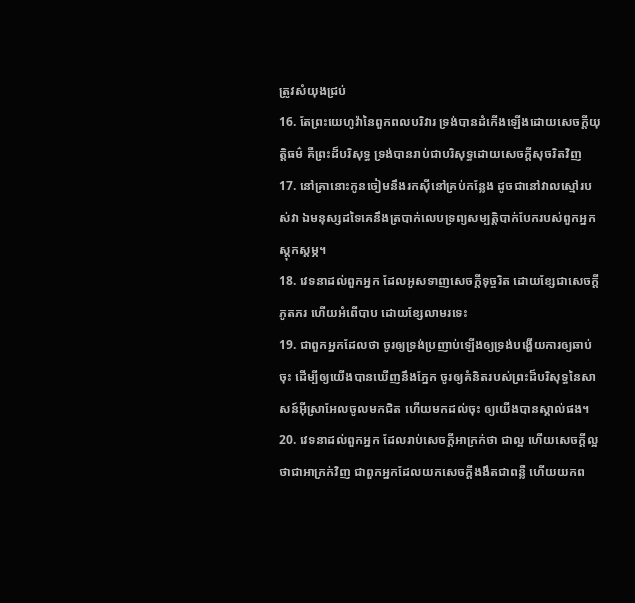ត្រូវសំយុងជ្រប់
16. តែព្រះយេហូវ៉ានៃពួកពលបរិវារ ទ្រង់បានដំកើងឡើងដោយសេចក្ដីយុត្តិធម៌ គឺព្រះដ៏បរិសុទ្ធ ទ្រង់បានរាប់ជាបរិសុទ្ធដោយសេចក្ដីសុចរិតវិញ
17. នៅគ្រានោះកូនចៀមនឹងរកស៊ីនៅគ្រប់កន្លែង ដូចជានៅវាលស្មៅរបស់វា ឯមនុស្សដទៃគេនឹងត្របាក់លេបទ្រព្យសម្បត្តិបាក់បែករបស់ពួកអ្នកស្តុកស្តម្ភ។
18. វេទនាដល់ពួកអ្នក ដែលអូសទាញសេចក្ដីទុច្ចរិត ដោយខ្សែជាសេចក្ដីភូតភរ ហើយអំពើបាប ដោយខ្សែលាមរទេះ
19. ជាពួកអ្នកដែលថា ចូរឲ្យទ្រង់ប្រញាប់ឡើងឲ្យទ្រង់បង្ហើយការឲ្យឆាប់ចុះ ដើម្បីឲ្យយើងបានឃើញនឹងភ្នែក ចូរឲ្យគំនិតរបស់ព្រះដ៏បរិសុទ្ធនៃសាសន៍អ៊ីស្រាអែលចូលមកជិត ហើយមកដល់ចុះ ឲ្យយើងបានស្គាល់ផង។
20. វេទនាដល់ពួកអ្នក ដែលរាប់សេចក្ដីអាក្រក់ថា ជាល្អ ហើយសេចក្ដីល្អថាជាអាក្រក់វិញ ជាពួកអ្នកដែលយកសេចក្ដីងងឹតជាពន្លឺ ហើយយកព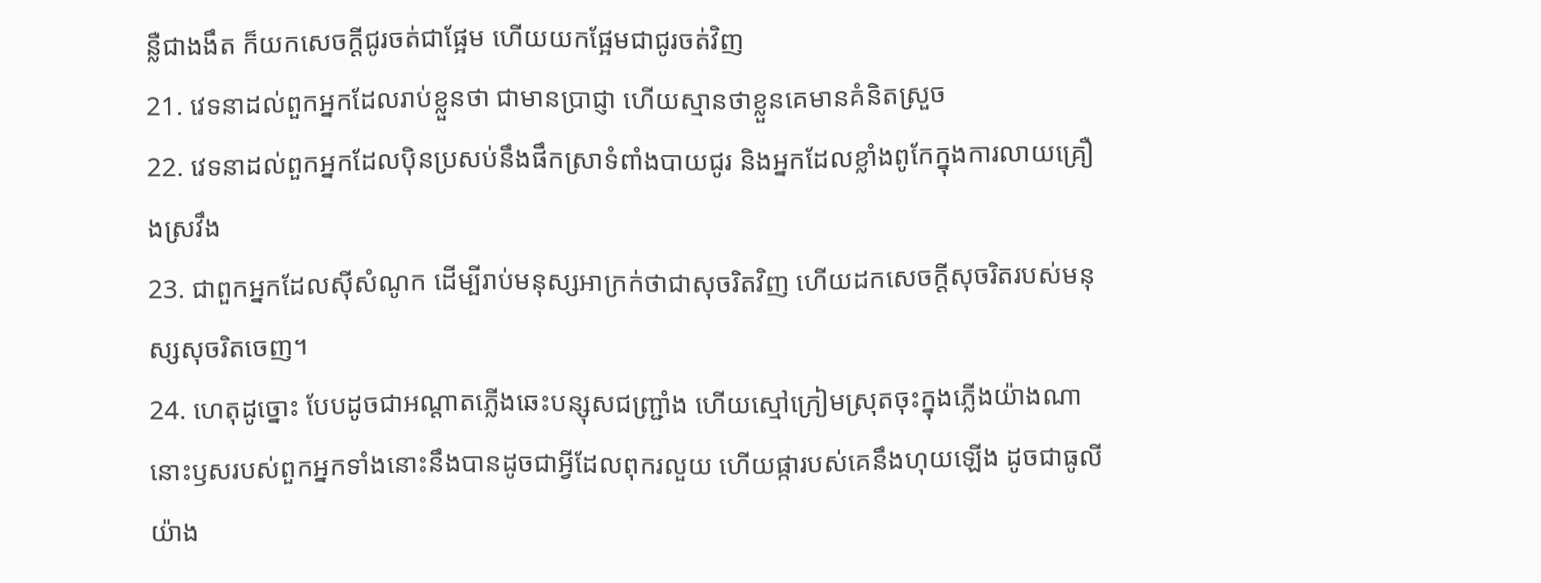ន្លឺជាងងឹត ក៏យកសេចក្ដីជូរចត់ជាផ្អែម ហើយយកផ្អែមជាជូរចត់វិញ
21. វេទនាដល់ពួកអ្នកដែលរាប់ខ្លួនថា ជាមានប្រាជ្ញា ហើយស្មានថាខ្លួនគេមានគំនិតស្រួច
22. វេទនាដល់ពួកអ្នកដែលប៉ិនប្រសប់នឹងផឹកស្រាទំពាំងបាយជូរ និងអ្នកដែលខ្លាំងពូកែក្នុងការលាយគ្រឿងស្រវឹង
23. ជាពួកអ្នកដែលស៊ីសំណូក ដើម្បីរាប់មនុស្សអាក្រក់ថាជាសុចរិតវិញ ហើយដកសេចក្ដីសុចរិតរបស់មនុស្សសុចរិតចេញ។
24. ហេតុដូច្នោះ បែបដូចជាអណ្តាតភ្លើងឆេះបន្សុសជញ្ជ្រាំង ហើយស្មៅក្រៀមស្រុតចុះក្នុងភ្លើងយ៉ាងណា នោះឫសរបស់ពួកអ្នកទាំងនោះនឹងបានដូចជាអ្វីដែលពុករលួយ ហើយផ្ការបស់គេនឹងហុយឡើង ដូចជាធូលីយ៉ាង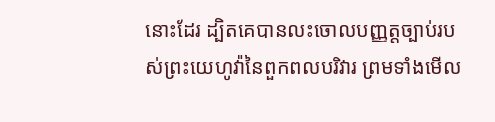នោះដែរ ដ្បិតគេបានលះចោលបញ្ញត្តច្បាប់របស់ព្រះយេហូវ៉ានៃពួកពលបរិវារ ព្រមទាំងមើល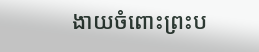ងាយចំពោះព្រះប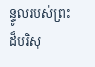ន្ទូលរបស់ព្រះដ៏បរិសុ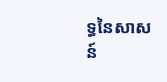ទ្ធនៃសាសន៍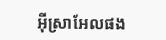អ៊ីស្រាអែលផង